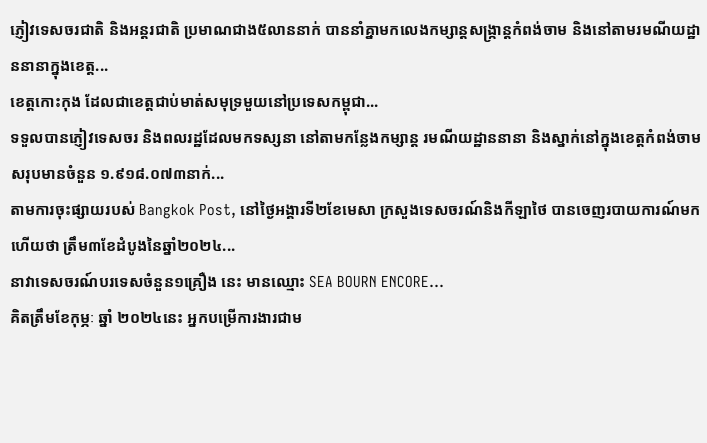ភ្ញៀវទេសចរជាតិ និងអន្តរជាតិ ប្រមាណជាង៥លាននាក់ បាននាំគ្នាមកលេងកម្សាន្តសង្ក្រាន្តកំពង់ចាម និងនៅតាមរមណីយដ្ឋាននានាក្នុងខេត្ត...
ខេត្តកោះកុង ដែលជាខេត្តជាប់មាត់សមុទ្រមួយនៅប្រទេសកម្ពុជា...
ទទួលបានភ្ញៀវទេសចរ និងពលរដ្ឋដែលមកទស្សនា នៅតាមកន្លែងកម្សាន្ត រមណីយដ្ឋាននានា និងស្នាក់នៅក្នុងខេត្តកំពង់ចាម សរុបមានចំនួន ១.៩១៨.០៧៣នាក់...
តាមការចុះផ្សាយរបស់ Bangkok Post, នៅថ្ងៃអង្គារទី២ខែមេសា ក្រសួងទេសចរណ៍និងកីឡាថៃ បានចេញរបាយការណ៍មកហើយថា ត្រឹម៣ខែដំបូងនៃឆ្នាំ២០២៤...
នាវាទេសចរណ៍បរទេសចំនួន១គ្រឿង នេះ មានឈ្មោះ SEA BOURN ENCORE...
គិតត្រឹមខែកុម្ភៈ ឆ្នាំ ២០២៤នេះ អ្នកបម្រើការងារជាម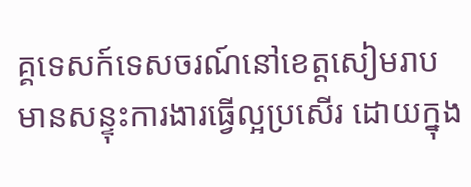គ្គទេសក៍ទេសចរណ៍នៅខេត្តសៀមរាប មានសន្ទុះការងារធ្វើល្អប្រសើរ ដោយក្នុង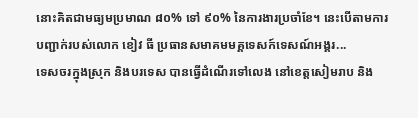នោះគិតជាមធ្យមប្រមាណ ៨០% ទៅ ៩០% នៃការងារប្រចាំខែ។ នេះបើតាមការបញ្ជាក់របស់លោក ខៀវ ធី ប្រធានសមាគមមគ្គទេសក៍ទេសណ៍អង្គរ...
ទេសចរក្នុងស្រុក និងបរទេស បានធ្វើដំណើរទៅលេង នៅខេត្តសៀមរាប និង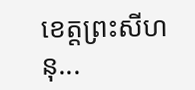ខេត្តព្រះសីហនុ...